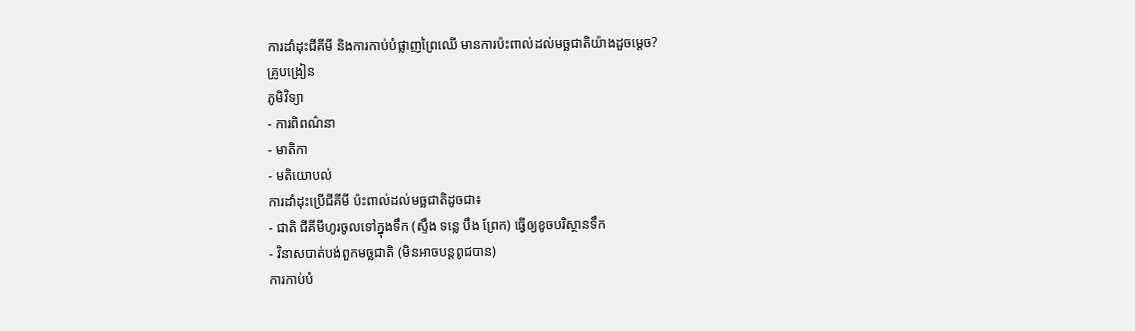ការដាំដុះជីគីមី និងការកាប់បំផ្លាញព្រៃឈើ មានការប៉ះពាល់ដល់មច្ឆជាតិយ៉ាងដួចម្តេច?
គ្រូបង្រៀន
ភូមិវិទ្យា
- ការពិពណ៌នា
- មាតិកា
- មតិយោបល់
ការដាំដុះប្រើជីគីមី ប៉ះពាល់ដល់មច្ឆជាតិដូចជា៖
- ជាតិ ជីគីមីហូរចូលទៅក្នុងទឹក (ស្ទឹង ទន្លេ បឹង ព្រែក) ធ្វើឲ្យខូចបរិស្ថានទឹក
- វិនាសបាត់បង់ពួកមច្ឆជាតិ (មិនអាចបន្តពូជបាន)
ការកាប់បំ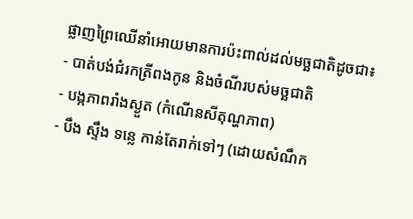ផ្លាញព្រៃឈើនាំអោយមានការប៉ះពាល់ដល់មច្ឆជាតិដូចជា៖
- បាត់បង់ជំរកត្រីពងកូន និងចំណីរបស់មច្ឆជាតិ
- បង្កភាពរាំងស្ងួត (កំណើនសីតុណ្ហភាព)
- បឹង ស្ទឹង ទន្លេ កាន់តែរាក់ទៅៗ (ដោយសំណឹក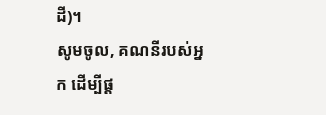ដី)។
សូមចូល, គណនីរបស់អ្នក ដើម្បីផ្ត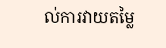ល់ការវាយតម្លៃ